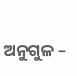ଅନୁଗୁଳ –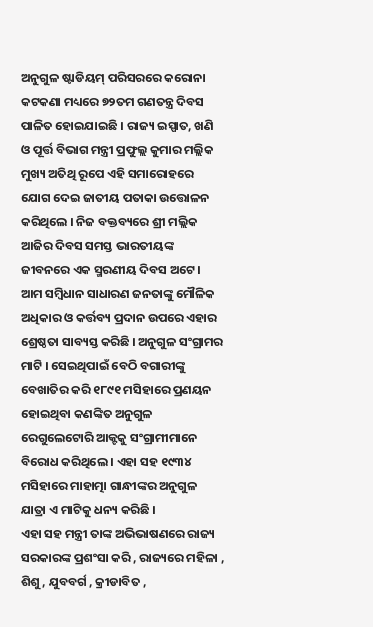ଅନୁଗୁଳ ଷ୍ଟାଡିୟମ୍ ପରିସରରେ କରୋନା କଟକଣା ମଧ୍ୟରେ ୭୨ତମ ଗଣତନ୍ତ୍ର ଦିବସ ପାଳିତ ହୋଇଯାଇଛି । ରାଜ୍ୟ ଇସ୍ପାତ, ଖଣି ଓ ପୂର୍ତ୍ତ ବିଭାଗ ମନ୍ତ୍ରୀ ପ୍ରଫୁଲ୍ଲ କୁମାର ମଲ୍ଲିକ ମୁଖ୍ୟ ଅତିଥି ରୂପେ ଏହି ସମାରୋହରେ ଯୋଗ ଦେଇ ଜାତୀୟ ପତାକା ଉତ୍ତୋଳନ କରିଥିଲେ । ନିଜ ବକ୍ତବ୍ୟରେ ଶ୍ରୀ ମଲ୍ଲିକ ଆଜିର ଦିବସ ସମସ୍ତ ଭାରତୀୟଙ୍କ ଜୀବନରେ ଏକ ସ୍ମରଣୀୟ ଦିବସ ଅଟେ । ଆମ ସମ୍ବିଧାନ ସାଧାରଣ ଜନତାଙ୍କୁ ମୌଳିକ ଅଧିକାର ଓ କର୍ତ୍ତବ୍ୟ ପ୍ରଦାନ ଉପରେ ଏହାର ଶ୍ରେଷ୍ଠତା ସାବ୍ୟସ୍ତ କରିଛି । ଅନୁଗୁଳ ସଂଗ୍ରାମର ମାଟି । ସେଇଥିପାଇଁ ବେଠି ବଗାରୀଙ୍କୁ ବେଖାତିର କରି ୧୮୯୧ ମସିହାରେ ପ୍ରଣୟନ ହୋଇଥିବା କଣଙ୍କିତ ଅନୁଗୁଳ ରେଗୁଲେଟୋରି ଆକ୍ଟକୁ ସଂଗ୍ରାମୀମାନେ ବିରୋଧ କରିଥିଲେ । ଏହା ସହ ୧୯୩୪ ମସିହାରେ ମାହାତ୍ମା ଗାନ୍ଧୀଙ୍କର ଅନୁଗୁଳ ଯାତ୍ରା ଏ ମାଟିକୁ ଧନ୍ୟ କରିଛି ।
ଏହା ସହ ମନ୍ତ୍ରୀ ତାଙ୍କ ଅଭିଭାଷଣରେ ରାଜ୍ୟ ସରକାରଙ୍କ ପ୍ରଶଂସା କରି , ରାଜ୍ୟରେ ମହିଳା , ଶିଶୁ , ଯୁବବର୍ଗ , କ୍ରୀଡାବିତ ,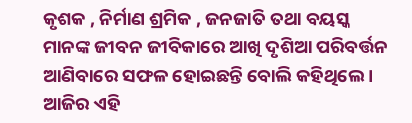କୃଶକ , ନିର୍ମାଣ ଶ୍ରମିକ , ଜନଜାତି ତଥା ବୟସ୍କ ମାନଙ୍କ ଜୀବନ ଜୀବିକାରେ ଆଖି ଦୃଶିଆ ପରିବର୍ତ୍ତନ ଆଣିବାରେ ସଫଳ ହୋଇଛନ୍ତି ବୋଲି କହିଥିଲେ । ଆଜିର ଏହି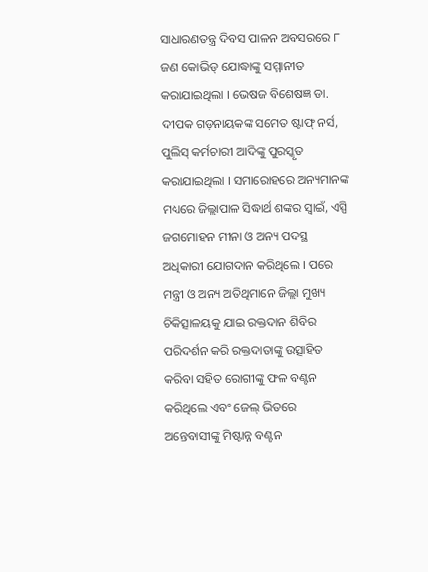ସାଧାରଣତନ୍ତ୍ର ଦିବସ ପାଳନ ଅବସରରେ ୮ ଜଣ କୋଭିଡ୍ ଯୋଦ୍ଧାଙ୍କୁ ସମ୍ମାନୀତ କରାଯାଇଥିଲା । ଭେଷଜ ବିଶେଷଜ୍ଞ ଡା. ଦୀପକ ଗଡ଼ନାୟକଙ୍କ ସମେତ ଷ୍ଟାଫ୍ ନର୍ସ, ପୁଲିସ୍ କର୍ମଚାରୀ ଆଦିଙ୍କୁ ପୁରସ୍କୃତ କରାଯାଇଥିଲା । ସମାରୋହରେ ଅନ୍ୟମାନଙ୍କ ମଧ୍ୟରେ ଜିଲ୍ଲାପାଳ ସିଦ୍ଧାର୍ଥ ଶଙ୍କର ସ୍ବାଇଁ, ଏସ୍ପି ଜଗମୋହନ ମୀନା ଓ ଅନ୍ୟ ପଦସ୍ଥ ଅଧିକାରୀ ଯୋଗଦାନ କରିଥିଲେ । ପରେ ମନ୍ତ୍ରୀ ଓ ଅନ୍ୟ ଅତିଥିମାନେ ଜିଲ୍ଲା ମୁଖ୍ୟ ଚିକିତ୍ସାଳୟକୁ ଯାଇ ରକ୍ତଦାନ ଶିବିର ପରିଦର୍ଶନ କରି ରକ୍ତଦାତାଙ୍କୁ ଉତ୍ସାହିତ କରିବା ସହିତ ରୋଗୀଙ୍କୁ ଫଳ ବଣ୍ଟନ କରିଥିଲେ ଏବଂ ଜେଲ୍ ଭିତରେ ଅନ୍ତେବାସୀଙ୍କୁ ମିଷ୍ଟାନ୍ନ ବଣ୍ଟନ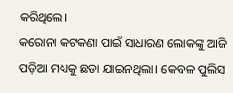କରିଥିଲେ।
କରୋନା କଟକଣା ପାଇଁ ସାଧାରଣ ଲୋକଙ୍କୁ ଆଜି ପଡ଼ିଆ ମଧ୍ୟକୁ ଛଡା ଯାଇନଥିଲା। କେବଳ ପୁଲିସ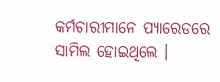କର୍ମଚାରୀମାନେ ପ୍ୟାରେଡରେ ସାମିଲ ହୋଇଥିଲେ ।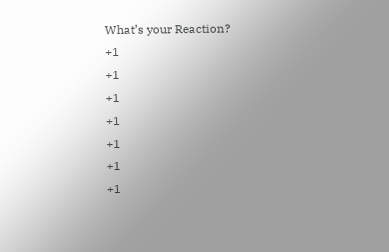What’s your Reaction?
+1
+1
+1
+1
+1
+1
+1